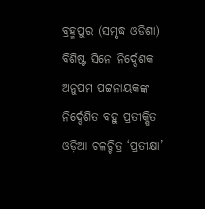ବ୍ରହ୍ମପୁର (ସମୃଦ୍ଧ ଓଡିଶା) ବିଶିଷ୍ଟ ସିନେ ନିର୍ଦ୍ଦେଶକ ଅନୁପମ ପଟ୍ଟନାୟକଙ୍କ ନିର୍ଦ୍ଦେଶିତ ବହୁ ପ୍ରତୀକ୍ଷିତ ଓଡ଼ିଆ ଚଳଚ୍ଚିତ୍ର ‘ପ୍ରତୀକ୍ଷା’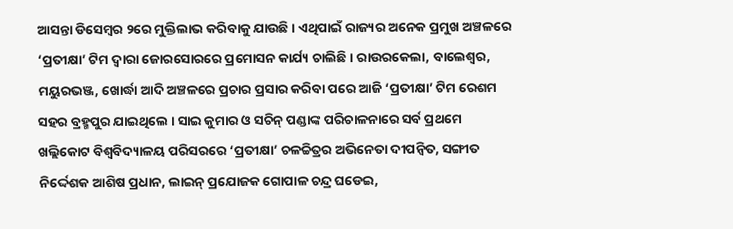ଆସନ୍ତା ଡିସେମ୍ବର ୨ରେ ମୁକ୍ତିଲାଭ କରିବାକୁ ଯାଉଛି । ଏଥିପାଇଁ ରାଜ୍ୟର ଅନେକ ପ୍ରମୁଖ ଅଞ୍ଚଳରେ ‘ପ୍ରତୀକ୍ଷା’ ଟିମ ଦ୍ବାରା ଜୋରସୋରରେ ପ୍ରମୋସନ କାର୍ଯ୍ୟ ଚାଲିଛି । ରାଉରକେଲା, ବାଲେଶ୍ବର, ମୟୁରଭଞ୍ଜ, ଖୋର୍ଦ୍ଧା ଆଦି ଅଞ୍ଚଳରେ ପ୍ରଚାର ପ୍ରସାର କରିବା ପରେ ଆଜି ‘ପ୍ରତୀକ୍ଷା’ ଟିମ ରେଶମ ସହର ବ୍ରହ୍ମପୁର ଯାଇଥିଲେ । ସାଇ କୁମାର ଓ ସଚିନ୍ ପଣ୍ଡାଙ୍କ ପରିଚାଳନାରେ ସର୍ବ ପ୍ରଥମେ ଖଲ୍ଲିକୋଟ ବିଶ୍ବବିଦ୍ୟାଳୟ ପରିସରରେ ‘ପ୍ରତୀକ୍ଷା’ ଚଳଚ୍ଚିତ୍ରର ଅଭିନେତା ଦୀପନ୍ବିତ, ସଙ୍ଗୀତ ନିର୍ଦ୍ଦେଶକ ଆଶିଷ ପ୍ରଧାନ, ଲାଇନ୍ ପ୍ରଯୋଜକ ଗୋପାଳ ଚନ୍ଦ୍ର ଘଡେଇ,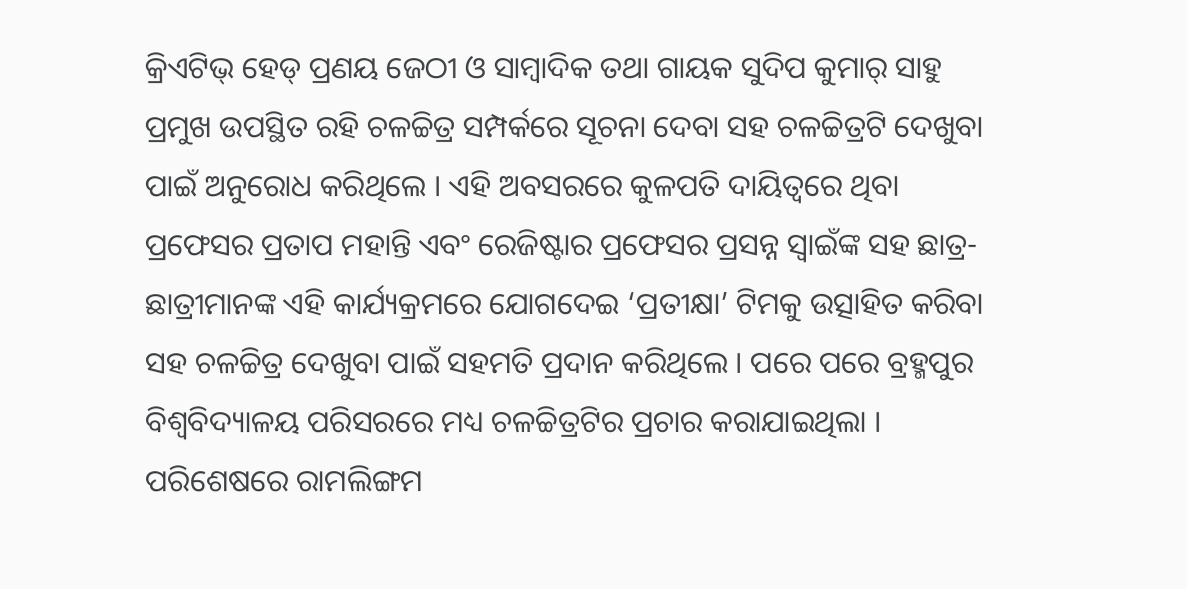କ୍ରିଏଟିଭ୍ ହେଡ୍ ପ୍ରଣୟ ଜେଠୀ ଓ ସାମ୍ୱାଦିକ ତଥା ଗାୟକ ସୁଦିପ କୁମାର୍ ସାହୁ ପ୍ରମୁଖ ଉପସ୍ଥିତ ରହି ଚଳଚ୍ଚିତ୍ର ସମ୍ପର୍କରେ ସୂଚନା ଦେବା ସହ ଚଳଚ୍ଚିତ୍ରଟି ଦେଖୁବା ପାଇଁ ଅନୁରୋଧ କରିଥିଲେ । ଏହି ଅବସରରେ କୁଳପତି ଦାୟିତ୍ୱରେ ଥିବା ପ୍ରଫେସର ପ୍ରତାପ ମହାନ୍ତି ଏବଂ ରେଜିଷ୍ଟାର ପ୍ରଫେସର ପ୍ରସନ୍ନ ସ୍ବାଇଁଙ୍କ ସହ ଛାତ୍ର-ଛାତ୍ରୀମାନଙ୍କ ଏହି କାର୍ଯ୍ୟକ୍ରମରେ ଯୋଗଦେଇ ‘ପ୍ରତୀକ୍ଷା’ ଟିମକୁ ଉତ୍ସାହିତ କରିବା ସହ ଚଳଚ୍ଚିତ୍ର ଦେଖୁବା ପାଇଁ ସହମତି ପ୍ରଦାନ କରିଥିଲେ । ପରେ ପରେ ବ୍ରହ୍ମପୁର ବିଶ୍ବବିଦ୍ୟାଳୟ ପରିସରରେ ମଧ୍ୟ ଚଳଚ୍ଚିତ୍ରଟିର ପ୍ରଚାର କରାଯାଇଥିଲା । ପରିଶେଷରେ ରାମଲିଙ୍ଗମ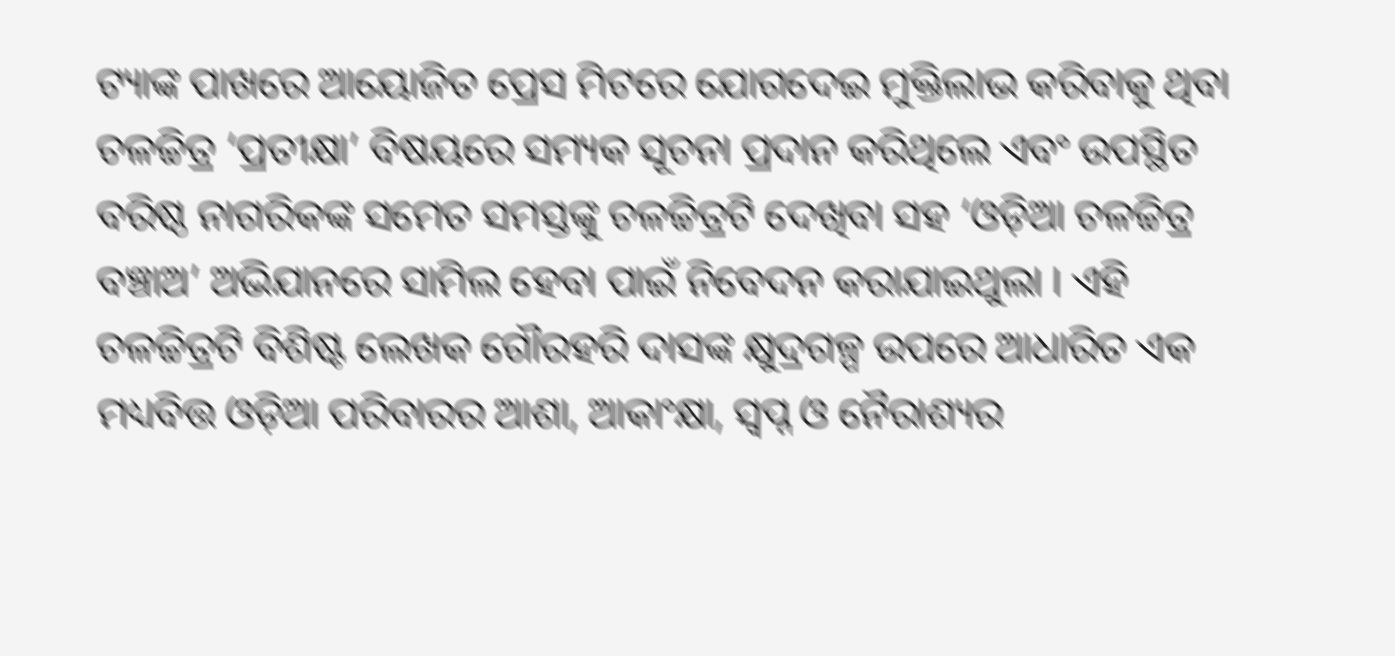ଟ୍ୟାଙ୍କ ପାଖରେ ଆୟୋଜିତ ପ୍ରେସ ମିଟରେ ଯୋଗଦେଇ ମୁକ୍ତିଲାଭ କରିବାକୁ ଥିବା ଚଳଚ୍ଚିତ୍ର ‘ପ୍ରତୀକ୍ଷା’ ବିଷୟରେ ସମ୍ୟକ ସୂଚନା ପ୍ରଦାନ କରିଥିଲେ ଏବଂ ଉପସ୍ଥିତ ବରିଷ୍ଠ ନାଗରିକଙ୍କ ସମେତ ସମସ୍ତଙ୍କୁ ଚଳଚ୍ଚିତ୍ରଟି ଦେଖିବା ସହ ‘ଓଡ଼ିଆ ଚଳଚ୍ଚିତ୍ର ବଞ୍ଚାଅ’ ଅଭିଯାନରେ ସାମିଲ ହେବା ପାଇଁ ନିବେଦନ କରାଯାଇଥୁଲା । ଏହି ଚଳଚ୍ଚିତ୍ରଟି ବିଶିଷ୍ଟ ଲେଖକ ଗୌରହରି ଦାସଙ୍କ କ୍ଷୁଦ୍ରଗଳ୍ପ ଉପରେ ଆଧାରିତ ଏକ ମଧ୍ୟବିତ୍ତ ଓଡ଼ିଆ ପରିବାରର ଆଶା, ଆକାଂକ୍ଷା, ସ୍ବପ୍ନ ଓ ନୈରାଶ୍ୟର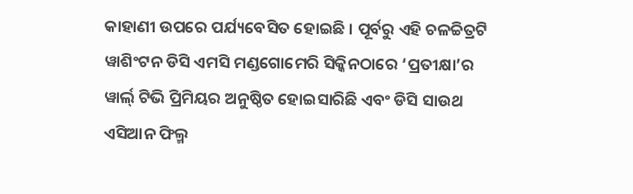କାହାଣୀ ଉପରେ ପର୍ଯ୍ୟବେସିତ ହୋଇଛି । ପୂର୍ବରୁ ଏହି ଚଳଚ୍ଚିତ୍ରଟି ୱାଶିଂଟନ ଡିସି ଏମସି ମଣ୍ଡଗୋମେରି ସିକ୍କିନଠାରେ ‘ପ୍ରତୀକ୍ଷା’ର ୱାର୍ଲ୍ ଟିଭି ପ୍ରିମିୟର ଅନୁଷ୍ଠିତ ହୋଇସାରିଛି ଏବଂ ଡିସି ସାଉଥ ଏସିଆନ ଫିଲ୍ମ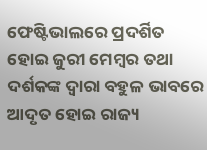ଫେଷ୍ଟିଭାଲରେ ପ୍ରଦର୍ଶିତ ହୋଇ ଜୁରୀ ମେମ୍ବର ତଥା ଦର୍ଶକଙ୍କ ଦ୍ବାରା ବହୁଳ ଭାବରେ ଆଦୃତ ହୋଇ ରାଜ୍ୟ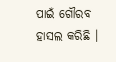ପାଇଁ ଗୌରବ ହାସଲ କରିଛି ।